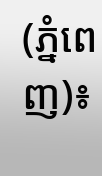(ភ្នំពេញ)៖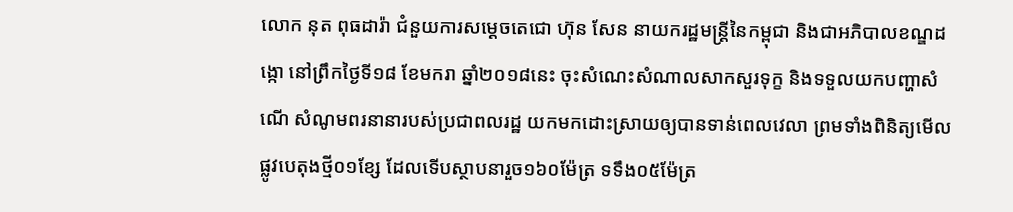លោក នុត ពុធដារ៉ា ជំនួយការសម្ដេចតេជោ ហ៊ុន សែន នាយករដ្ឋមន្ដ្រីនៃកម្ពុជា និងជាអភិបាលខណ្ឌដង្កោ នៅព្រឹកថ្ងៃទី១៨ ខែមករា ឆ្នាំ២០១៨នេះ ចុះសំណេះសំណាលសាកសួរទុក្ខ និងទទួលយកបញ្ហាសំណើ សំណូមពរនានារបស់ប្រជាពលរដ្ឋ យកមកដោះស្រាយឲ្យបានទាន់ពេលវេលា ព្រមទាំងពិនិត្យមើលផ្លូវបេតុងថ្មី០១ខ្សែ ដែលទើបស្ថាបនារួច១៦០ម៉ែត្រ ទទឹង០៥ម៉ែត្រ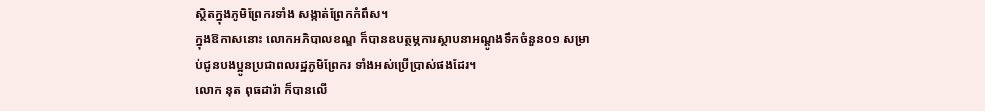ស្ថិតក្នុងភូមិព្រែករទាំង សង្កាត់ព្រែកកំពឹស។
ក្នុងឱកាសនោះ លោកអភិបាលខណ្ឌ ក៏បានឧបត្ថម្ភការស្ថាបនាអណ្តូងទឹកចំនួន០១ សម្រាប់ជូនបងប្អូនប្រជាពលរដ្ឋភូមិព្រែករ ទាំងអស់ប្រើប្រាស់ផងដែរ។
លោក នុត ពុធដារ៉ា ក៏បានលើ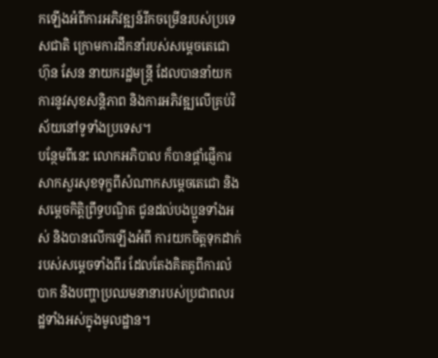កឡើងអំពីការអភិវឌ្ឍន៍រីកចម្រើនរបស់ប្រទេសជាតិ ក្រោមការដឹកនាំរបស់សម្តេចតេជោ ហ៊ុន សែន នាយករដ្ឋមន្ត្រី ដែលបាននាំយកការនូវសុខសន្តិភាព និងការអភិវឌ្ឍលើគ្រប់វិស័យនៅទូទាំងប្រទេស។
បន្ថែមពីនេះ លោកអភិបាល ក៏បានផ្តាំផ្ញើការសាកសួរសុខទុក្ខពីសំណាកសម្តេចតេជោ និងសម្តេចកិត្តិព្រឹទ្ធបណ្ឌិត ជូនដល់បងប្អូនទាំងអស់ និងបានលើកឡើងអំពី ការយកចិត្តទុកដាក់របស់សម្តេចទាំងពីរ ដែលតែងគិតគូពីការលំបាក និងបញ្ហាប្រឈមនានារបស់ប្រជាពលរដ្ឋទាំងអស់ក្នុងមូលដ្ឋាន។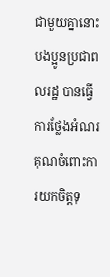ជាមួយគ្នានោះ បងប្អូនប្រជាពលរដ្ឋ បានធ្វើការថ្លែងអំណរគុណចំពោះការយកចិត្តទុ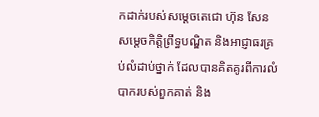កដាក់របស់សម្តេចតេជោ ហ៊ុន សែន សម្តេចកិត្តិព្រឹទ្ធបណ្ឌិត និងអាជ្ញាធរគ្រប់លំដាប់ថ្នាក់ ដែលបានគិតគូរពីការលំបាករបស់ពួកគាត់ និង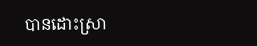បានដោះស្រា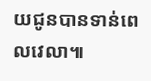យជូនបានទាន់ពេលវេលា៕